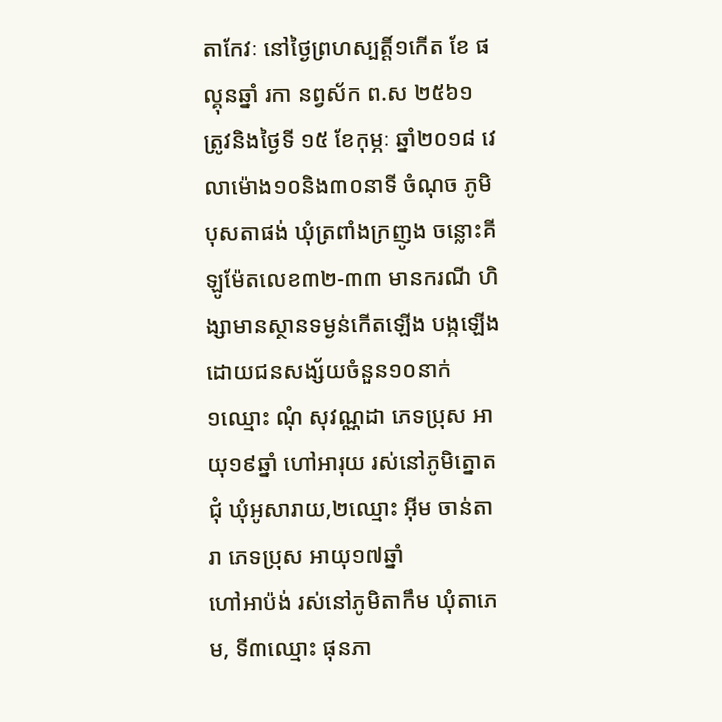តាកែវៈ នៅថ្ងៃព្រហស្បត្តិ៍១កើត ខែ ផល្គុនឆ្នាំ រកា នព្វស័ក ព.ស ២៥៦១ ត្រូវនិងថ្ងៃទី ១៥ ខែកុម្ភៈ ឆ្នាំ២០១៨ វេលាម៉ោង១០និង៣០នាទី ចំណុច ភូមិបុសតាផង់ ឃុំត្រពាំងក្រញូង ចន្លោះគីឡូម៉ែតលេខ៣២-៣៣ មានករណី ហិង្សាមានស្ថានទម្ងន់កើតឡើង បង្កឡើងដោយជនសង្ស័យចំនួន១០នាក់
១ឈ្មោះ ណុំ សុវណ្ណដា ភេទប្រុស អាយុ១៩ឆ្នាំ ហៅអារុយ រស់នៅភូមិត្នោតជុំ ឃុំអូសារាយ,២ឈ្មោះ អ៊ីម ចាន់តារា ភេទប្រុស អាយុ១៧ឆ្នាំ
ហៅអាប៉ង់ រស់នៅភូមិតាកឹម ឃុំតាភេម, ទី៣ឈ្មោះ ផុនភា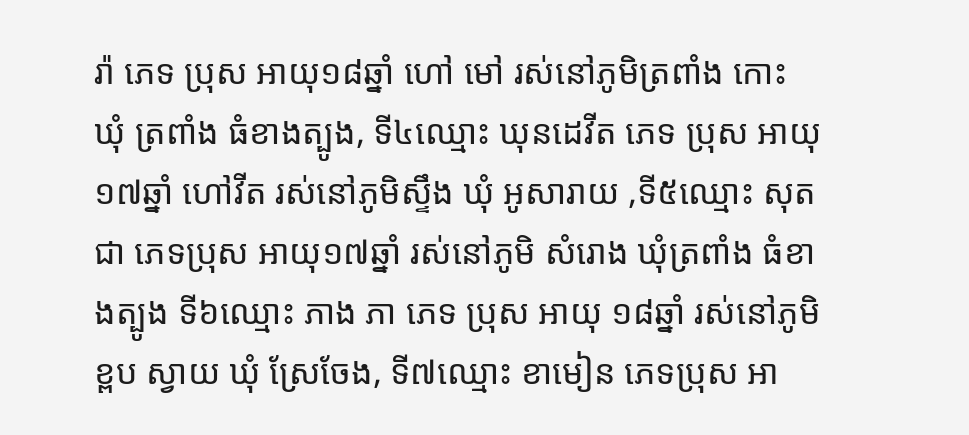រ៉ា ភេទ ប្រុស អាយុ១៨ឆ្នាំ ហៅ មៅ រស់នៅភូមិត្រពាំង កោះ ឃុំ ត្រពាំង ធំខាងត្បូង, ទី៤ឈ្មោះ ឃុនដេវីត ភេទ ប្រុស អាយុ១៧ឆ្នាំ ហៅវីត រស់នៅភូមិស្ទឹង ឃុំ អូសារាយ ,ទី៥ឈ្មោះ សុត ជា ភេទប្រុស អាយុ១៧ឆ្នាំ រស់នៅភូមិ សំរោង ឃុំត្រពាំង ធំខាងត្បូង ទី៦ឈ្មោះ ភាង ភា ភេទ ប្រុស អាយុ ១៨ឆ្នាំ រស់នៅភូមិខ្ពប ស្វាយ ឃុំ ស្រែចែង, ទី៧ឈ្មោះ ខាមៀន ភេទប្រុស អា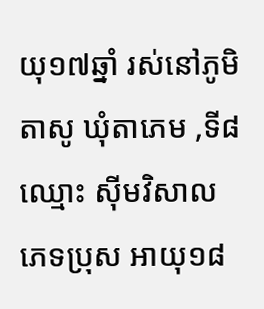យុ១៧ឆ្នាំ រស់នៅភូមិ តាសូ ឃុំតាភេម ,ទី៨ឈ្មោះ ស៊ីមវិសាល ភេទប្រុស អាយុ១៨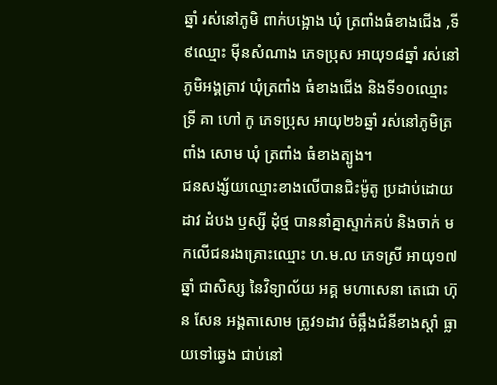ឆ្នាំ រស់នៅភូមិ ពាក់បង្អោង ឃុំ ត្រពាំងធំខាងជើង ,ទី៩ឈ្មោះ ម៉ីនសំណាង ភេទប្រុស អាយុ១៨ឆ្នាំ រស់នៅភូមិអង្គត្រាវ ឃុំត្រពាំង ធំខាងជើង និងទី១០ឈ្មោះ ទ្រី គា ហៅ កូ ភេទប្រុស អាយុ២៦ឆ្នាំ រស់នៅភូមិត្រពាំង សោម ឃុំ ត្រពាំង ធំខាងត្បូង។
ជនសង្ស័យឈ្មោះខាងលើបានជិះម៉ូតូ ប្រដាប់ដោយដាវ ដំបង ឫស្សី ដុំថ្ម បាននាំគ្នាស្ទាក់គប់ និងចាក់ មកលើជនរងគ្រោះឈ្មោះ ហ.ម.ល ភេទស្រី អាយុ១៧ឆ្នាំ ជាសិស្ស នៃវិទ្យាល័យ អគ្គ មហាសេនា តេជោ ហ៊ុន សែន អង្គតាសោម ត្រូវ១ដាវ ចំឆ្អឹងជំនីខាងស្តាំ ធ្លាយទៅឆ្វេង ជាប់នៅ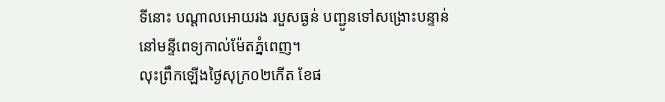ទីនោះ បណ្តាលអោយរង របួសធ្ងន់ បញ្ជូនទៅសង្រោះបន្ទាន់ នៅមន្ទីពេទ្យកាល់ម៉ែតភ្នំពេញ។
លុះព្រឹកឡើងថ្ងៃសុក្រ០២កើត ខែផ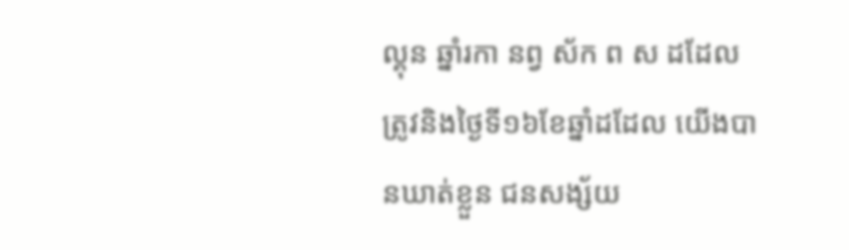ល្គុន ឆ្នាំរកា នព្វ ស័ក ព ស ដដែល ត្រូវនិងថ្ងៃទី១៦ខែឆ្នាំដដែល យើងបានឃាត់ខ្លួន ជនសង្ស័យ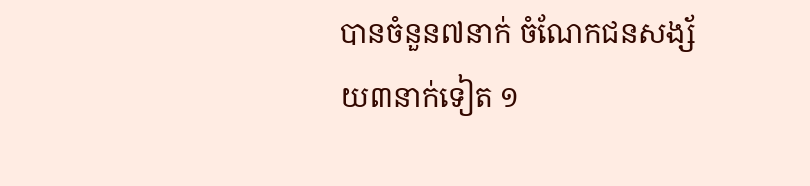បានចំនួន៧នាក់ ចំណែកជនសង្ស័យ៣នាក់ទៀត ១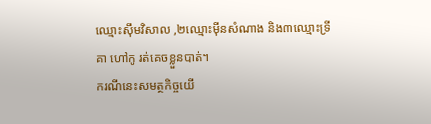ឈ្មោះស៊ឹមវិសាល ,២ឈ្មោះម៉ីនសំណាង និង៣ឈ្មោះទ្រី គា ហៅកូ រត់គេចខ្លួនបាត់។
ករណីនេះសមត្ថកិច្ចយើ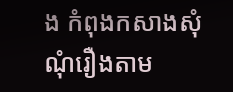ង កំពុងកសាងសុំណុំរឿងតាម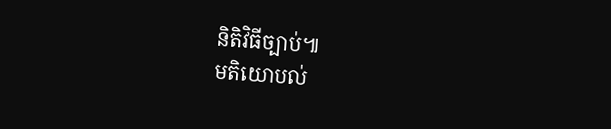និតិវិធីច្បាប់៕
មតិយោបល់